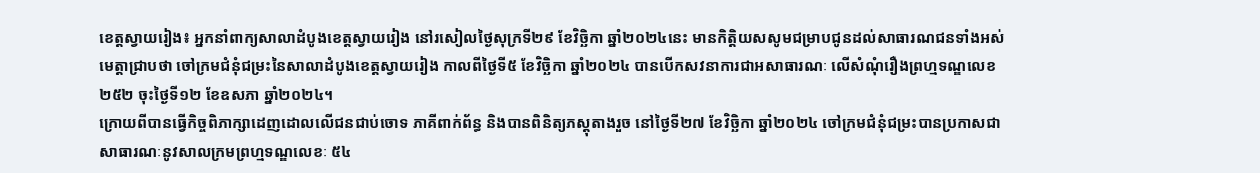ខេត្តស្វាយរៀង៖ អ្នកនាំពាក្យសាលាដំបូងខេត្តស្វាយរៀង នៅរសៀលថ្ងៃសុក្រទី២៩ ខែវិច្ឆិកា ឆ្នាំ២០២៤នេះ មានកិត្តិយសសូមជម្រាបជូនដល់សាធារណជនទាំងអស់ មេត្តាជ្រាបថា ចៅក្រមជំនុំជម្រះនៃសាលាដំបូងខេត្តស្វាយរៀង កាលពីថ្ងៃទី៥ ខែវិច្ឆិកា ឆ្នាំ២០២៤ បានបើកសវនាការជាអសាធារណៈ លើសំណុំរឿងព្រហ្មទណ្ឌលេខ២៥២ ចុះថ្ងៃទី១២ ខែឧសភា ឆ្នាំ២០២៤។
ក្រោយពីបានធ្វើកិច្ចពិភាក្សាដេញដោលលើជនជាប់ចោទ ភាគីពាក់ព័ន្ធ និងបានពិនិត្យភស្តុតាងរួច នៅថ្ងៃទី២៧ ខែវិច្ឆិកា ឆ្នាំ២០២៤ ចៅក្រមជំនុំជម្រះបានប្រកាសជាសាធារណៈនូវសាលក្រមព្រហ្មទណ្ឌលេខៈ ៥៤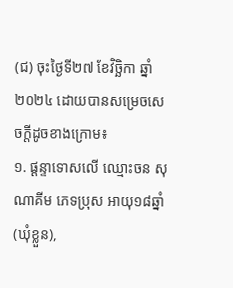(ជ) ចុះថ្ងៃទី២៧ ខែវិច្ឆិកា ឆ្នាំ២០២៤ ដោយបានសម្រេចសេចក្តីដូចខាងក្រោម៖
១. ផ្តន្ទាទោសលើ ឈ្មោះចន សុណាគីម ភេទប្រុស អាយុ១៨ឆ្នាំ(ឃុំខ្លួន),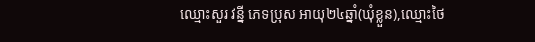ឈ្មោះសួរ វន្នី ភេទប្រុស អាយុ២៤ឆ្នាំ(ឃុំខ្លួន),ឈ្មោះថៃ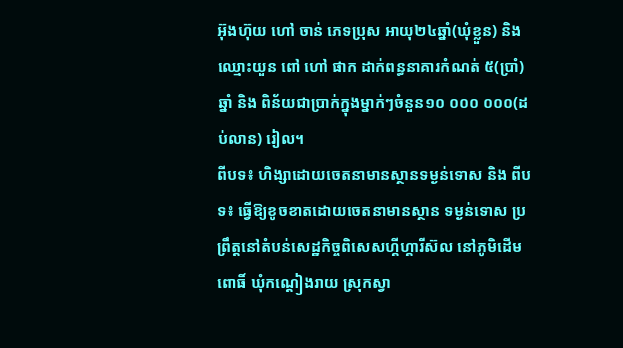អ៊ុងហ៊ុយ ហៅ ចាន់ ភេទប្រុស អាយុ២៤ឆ្នាំ(ឃុំខ្លួន) និងឈ្មោះយួន ពៅ ហៅ ផាក ដាក់ពន្ធនាគារកំណត់ ៥(ប្រាំ)ឆ្នាំ និង ពិន័យជាប្រាក់ក្នុងម្នាក់ៗចំនួន១០ ០០០ ០០០(ដប់លាន) រៀល។
ពីបទ៖ ហិង្សាដោយចេតនាមានស្ថានទម្ងន់ទោស និង ពីបទ៖ ធ្វើឱ្យខូចខាតដោយចេតនាមានស្ថាន ទម្ងន់ទោស ប្រព្រឹត្តនៅតំបន់សេដ្ឋកិច្ចពិសេសហ្គីហ្គារីស៊ល នៅភូមិដើមពោធិ៍ ឃុំកណ្តៀងរាយ ស្រុកស្វា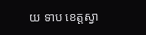យ ទាប ខេត្តស្វា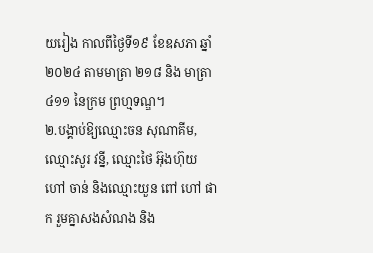យរៀង កាលពីថ្ងៃទី១៩ ខែឧសភា ឆ្នាំ២០២៤ តាមមាត្រា ២១៨ និង មាត្រា ៤១១ នៃក្រម ព្រហ្មទណ្ឌ។
២.បង្គាប់ឱ្យឈ្មោះចន សុណាគីម, ឈ្មោះសួរ វន្នី, ឈ្មោះថៃ អ៊ុងហ៊ុយ ហៅ ចាន់ និងឈ្មោះយួន ពៅ ហៅ ផាក រួមគ្នាសងសំណង និង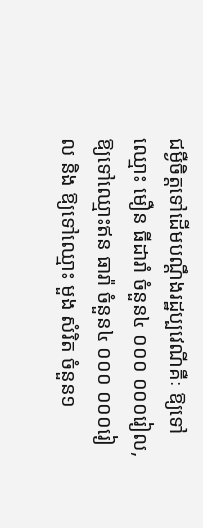ជម្ងឺចិត្តទៅដើមបណ្តឹងរដ្ឋប្បវេណីគឺៈ ឱ្យទៅឈ្មោះ មឿន ធីដារាំ ចំនួន៤ ០០០ ០០០រៀល, ឱ្យទៅឈ្មោះឥន ធារ៉ា ចំនួន៤ ០០០ ០០០រៀល និង ឱ្យទៅឈ្មោះ មួង សំរិត ចំនួន១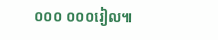០០០ ០០០រៀល៕